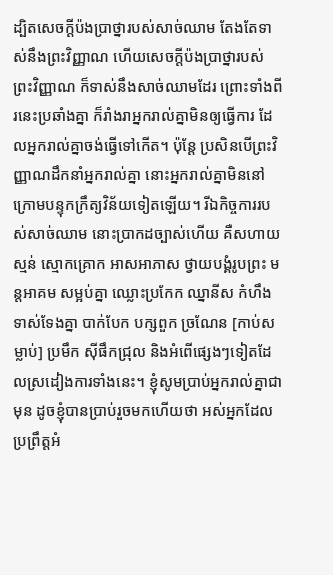ដ្បិតសេចក្ដីប៉ងប្រាថ្នារបស់សាច់ឈាម តែងតែទាស់នឹងព្រះវិញ្ញាណ ហើយសេចក្ដីប៉ងប្រាថ្នារបស់ព្រះវិញ្ញាណ ក៏ទាស់នឹងសាច់ឈាមដែរ ព្រោះទាំងពីរនេះប្រឆាំងគ្នា ក៏រាំងរាអ្នករាល់គ្នាមិនឲ្យធ្វើការ ដែលអ្នករាល់គ្នាចង់ធ្វើទៅកើត។ ប៉ុន្ដែ ប្រសិនបើព្រះវិញ្ញាណដឹកនាំអ្នករាល់គ្នា នោះអ្នករាល់គ្នាមិននៅក្រោមបន្ទុកក្រឹត្យវិន័យទៀតឡើយ។ រីឯកិច្ចការរបស់សាច់ឈាម នោះប្រាកដច្បាស់ហើយ គឺសហាយស្មន់ ស្មោកគ្រោក អាសអាភាស ថ្វាយបង្គំរូបព្រះ មន្តអាគម សម្អប់គ្នា ឈ្លោះប្រកែក ឈ្នានីស កំហឹង ទាស់ទែងគ្នា បាក់បែក បក្សពួក ច្រណែន [កាប់សម្លាប់] ប្រមឹក ស៊ីផឹកជ្រុល និងអំពើផ្សេងៗទៀតដែលស្រដៀងការទាំងនេះ។ ខ្ញុំសូមប្រាប់អ្នករាល់គ្នាជាមុន ដូចខ្ញុំបានប្រាប់រួចមកហើយថា អស់អ្នកដែលប្រព្រឹត្តអំ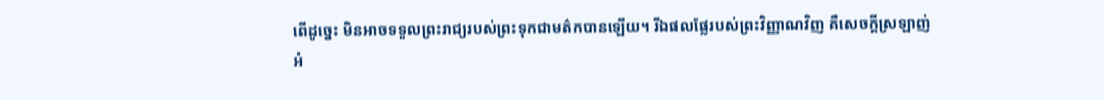ពើដូច្នេះ មិនអាចទទួលព្រះរាជ្យរបស់ព្រះទុកជាមត៌កបានឡើយ។ រីឯផលផ្លែរបស់ព្រះវិញ្ញាណវិញ គឺសេចក្ដីស្រឡាញ់ អំ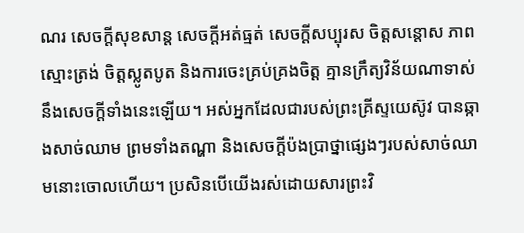ណរ សេចក្ដីសុខសាន្ត សេចក្ដីអត់ធ្មត់ សេចក្ដីសប្បុរស ចិត្តសន្ដោស ភាពស្មោះត្រង់ ចិត្តស្លូតបូត និងការចេះគ្រប់គ្រងចិត្ត គ្មានក្រឹត្យវិន័យណាទាស់នឹងសេចក្ដីទាំងនេះឡើយ។ អស់អ្នកដែលជារបស់ព្រះគ្រីស្ទយេស៊ូវ បានឆ្កាងសាច់ឈាម ព្រមទាំងតណ្ហា និងសេចក្ដីប៉ងប្រាថ្នាផ្សេងៗរបស់សាច់ឈាមនោះចោលហើយ។ ប្រសិនបើយើងរស់ដោយសារព្រះវិ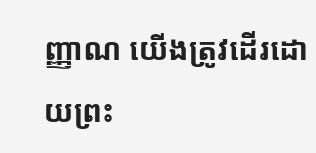ញ្ញាណ យើងត្រូវដើរដោយព្រះ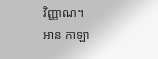វិញ្ញាណ។
អាន កាឡា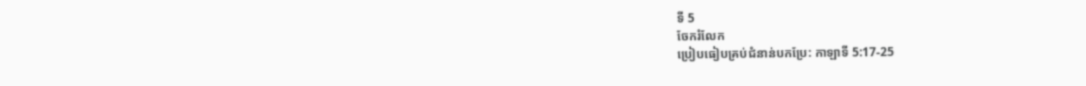ទី 5
ចែករំលែក
ប្រៀបធៀបគ្រប់ជំនាន់បកប្រែ: កាឡាទី 5:17-25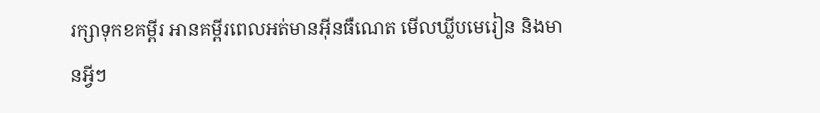រក្សាទុកខគម្ពីរ អានគម្ពីរពេលអត់មានអ៊ីនធឺណេត មើលឃ្លីបមេរៀន និងមានអ្វីៗ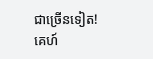ជាច្រើនទៀត!
គេហ៍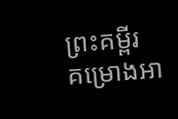ព្រះគម្ពីរ
គម្រោងអា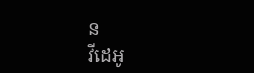ន
វីដេអូ